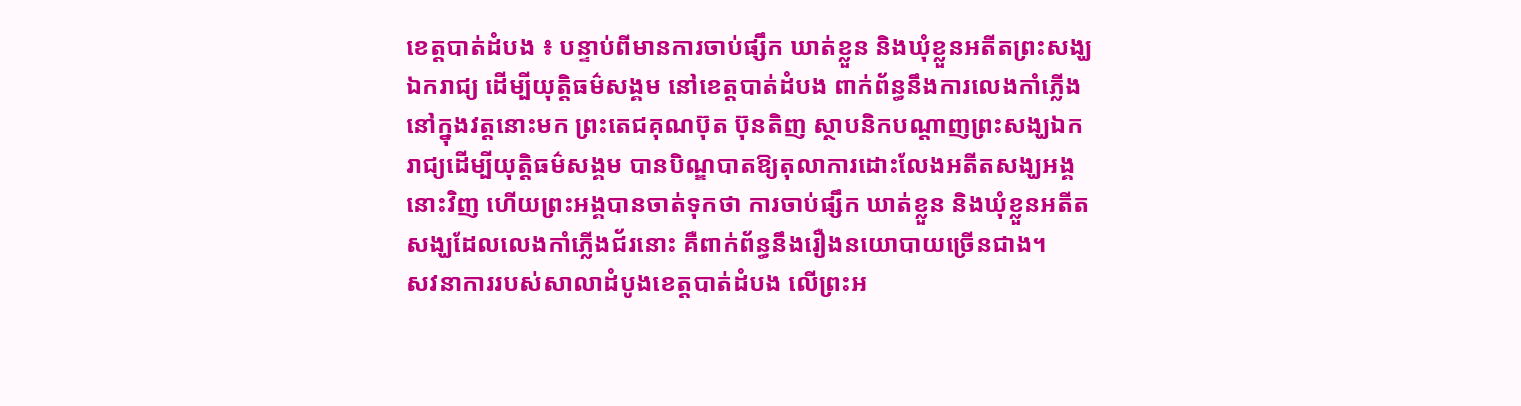ខេត្តបាត់ដំបង ៖ បន្ទាប់ពីមានការចាប់ផ្សឹក ឃាត់ខ្លួន និងឃុំខ្លួនអតីតព្រះសង្ឃឯករាជ្យ ដើម្បីយុត្តិធម៌សង្គម នៅខេត្តបាត់ដំបង ពាក់ព័ន្ធនឹងការលេងកាំភ្លើងនៅក្នុងវត្តនោះមក ព្រះតេជគុណប៊ុត ប៊ុនតិញ ស្ថាបនិកបណ្តាញព្រះសង្ឃឯករាជ្យដើម្បីយុត្តិធម៌សង្គម បានបិណ្ឌបាតឱ្យតុលាការដោះលែងអតីតសង្ឃអង្គនោះវិញ ហើយព្រះអង្គបានចាត់ទុកថា ការចាប់ផ្សឹក ឃាត់ខ្លួន និងឃុំខ្លួនអតីតសង្ឃដែលលេងកាំភ្លើងជ័រនោះ គឺពាក់ព័ន្ធនឹងរឿងនយោបាយច្រើនជាង។
សវនាការរបស់សាលាដំបូងខេត្តបាត់ដំបង លើព្រះអ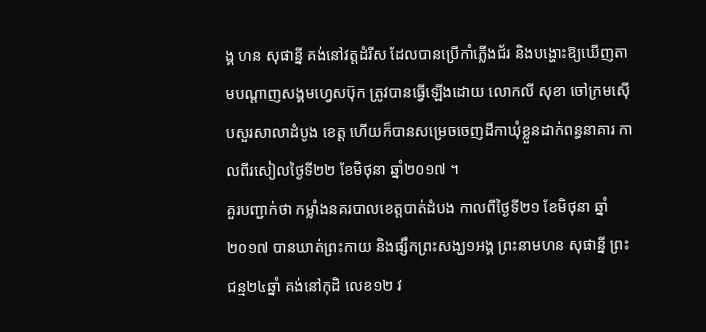ង្គ ហន សុផាន្នី គង់នៅវត្តដំរីស ដែលបានប្រើកាំភ្លើងជ័រ និងបង្ហោះឱ្យឃើញតាមបណ្តាញសង្គមហ្វេសប៊ុក ត្រូវបានធ្វើឡើងដោយ លោកលី សុខា ចៅក្រមស៊ើបសួរសាលាដំបូង ខេត្ត ហើយក៏បានសម្រេចចេញដីកាឃុំខ្លួនដាក់ពន្ធនាគារ កាលពីរសៀលថ្ងៃទី២២ ខែមិថុនា ឆ្នាំ២០១៧ ។
គួរបញ្ជាក់ថា កម្លាំងនគរបាលខេត្តបាត់ដំបង កាលពីថ្ងៃទី២១ ខែមិថុនា ឆ្នាំ២០១៧ បានឃាត់ព្រះកាយ និងផ្សឹកព្រះសង្ឃ១អង្គ ព្រះនាមហន សុផាន្នី ព្រះជន្ម២៤ឆ្នាំ គង់នៅកុដិ លេខ១២ វ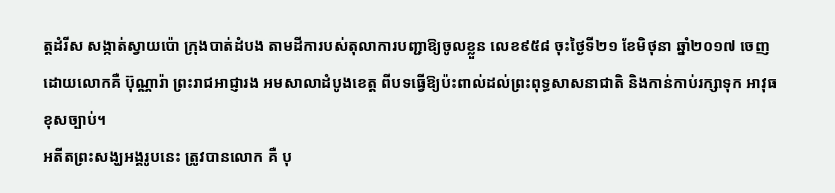ត្តដំរីស សង្កាត់ស្វាយប៉ោ ក្រុងបាត់ដំបង តាមដីការបស់តុលាការបញ្ជាឱ្យចូលខ្លួន លេខ៩៥៨ ចុះថ្ងៃទី២១ ខែមិថុនា ឆ្នាំ២០១៧ ចេញដោយលោកគឺ ប៊ុណ្ណារ៉ា ព្រះរាជអាជ្ញារង អមសាលាដំបូងខេត្ត ពីបទធ្វើឱ្យប៉ះពាល់ដល់ព្រះពុទ្ធសាសនាជាតិ និងកាន់កាប់រក្សាទុក អាវុធខុសច្បាប់។
អតីតព្រះសង្ឃអង្គរូបនេះ ត្រូវបានលោក គឺ បុ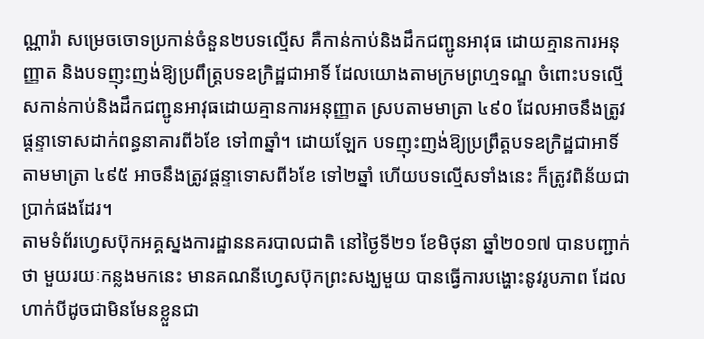ណ្ណារ៉ា សម្រេចចោទប្រកាន់ចំនួន២បទល្មើស គឺកាន់កាប់និងដឹកជញ្ជូនអាវុធ ដោយគ្មានការអនុញ្ញាត និងបទញុះញង់ឱ្យប្រពឹត្ត្របទឧក្រិដ្ឋជាអាទិ៍ ដែលយោងតាមក្រមព្រហ្មទណ្ឌ ចំពោះបទល្មើសកាន់កាប់និងដឹកជញ្ជូនអាវុធដោយគ្មានការអនុញ្ញាត ស្របតាមមាត្រា ៤៩០ ដែលអាចនឹងត្រូវផ្តន្ទាទោសដាក់ពន្ធនាគារពី៦ខែ ទៅ៣ឆ្នាំ។ ដោយឡែក បទញុះញង់ឱ្យប្រព្រឹត្តបទឧក្រិដ្ឋជាអាទិ៍ តាមមាត្រា ៤៩៥ អាចនឹងត្រូវផ្តន្ទាទោសពី៦ខែ ទៅ២ឆ្នាំ ហើយបទល្មើសទាំងនេះ ក៏ត្រូវពិន័យជាប្រាក់ផងដែរ។
តាមទំព័រហ្វេសប៊ុកអគ្គស្នងការដ្ឋាននគរបាលជាតិ នៅថ្ងៃទី២១ ខែមិថុនា ឆ្នាំ២០១៧ បានបញ្ជាក់ថា មួយរយៈកន្លងមកនេះ មានគណនីហ្វេសប៊ុកព្រះសង្ឃមួយ បានធ្វើការបង្ហោះនូវរូបភាព ដែលហាក់បីដូចជាមិនមែនខ្លួនជា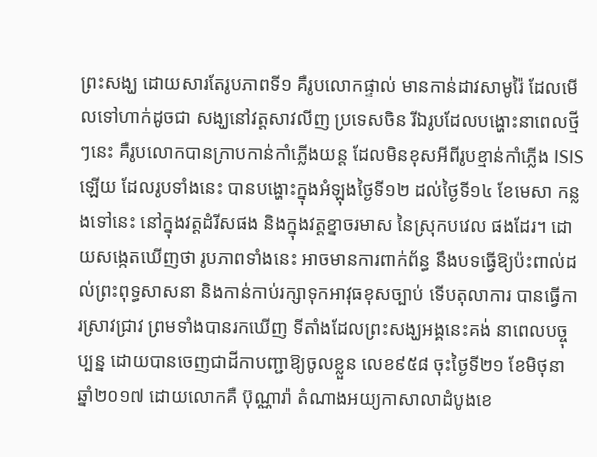ព្រះសង្ឃ ដោយសារតែរូបភាពទី១ គឺរូបលោកផ្ទាល់ មានកាន់ដាវសាមូរ៉ៃ ដែលមើលទៅហាក់ដូចជា សង្ឃនៅវត្តសាវលីញ ប្រទេសចិន រីឯរូបដែលបង្ហោះនាពេលថ្មីៗនេះ គឺរូបលោកបានក្រាបកាន់កាំភ្លើងយន្ត ដែលមិនខុសអីពីរូបខ្មាន់កាំភ្លើង ISIS ឡើយ ដែលរូបទាំងនេះ បានបង្ហោះក្នុងអំឡុងថ្ងៃទី១២ ដល់ថ្ងៃទី១៤ ខែមេសា កន្លងទៅនេះ នៅក្នុងវត្តដំរីសផង និងក្នុងវត្តខ្នាចរមាស នៃស្រុកបវេល ផងដែរ។ ដោយសង្កេតឃើញថា រូបភាពទាំងនេះ អាចមានការពាក់ព័ន្ធ នឹងបទធ្វើឱ្យប៉ះពាល់ដល់ព្រះពុទ្ធសាសនា និងកាន់កាប់រក្សាទុកអាវុធខុសច្បាប់ ទើបតុលាការ បានធ្វើការស្រាវជ្រាវ ព្រមទាំងបានរកឃើញ ទីតាំងដែលព្រះសង្ឃអង្គនេះគង់ នាពេលបច្ចុប្បន្ន ដោយបានចេញជាដីកាបញ្ជាឱ្យចូលខ្លួន លេខ៩៥៨ ចុះថ្ងៃទី២១ ខែមិថុនា ឆ្នាំ២០១៧ ដោយលោកគឺ ប៊ុណ្ណារ៉ា តំណាងអយ្យកាសាលាដំបូងខេ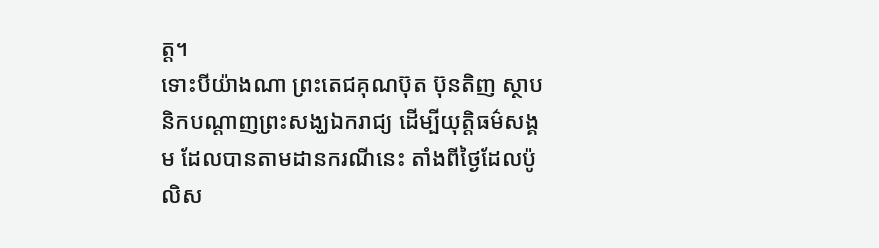ត្ត។
ទោះបីយ៉ាងណា ព្រះតេជគុណប៊ុត ប៊ុនតិញ ស្ថាបនិកបណ្តាញព្រះសង្ឃឯករាជ្យ ដើម្បីយុត្តិធម៌សង្គម ដែលបានតាមដានករណីនេះ តាំងពីថ្ងៃដែលប៉ូលិស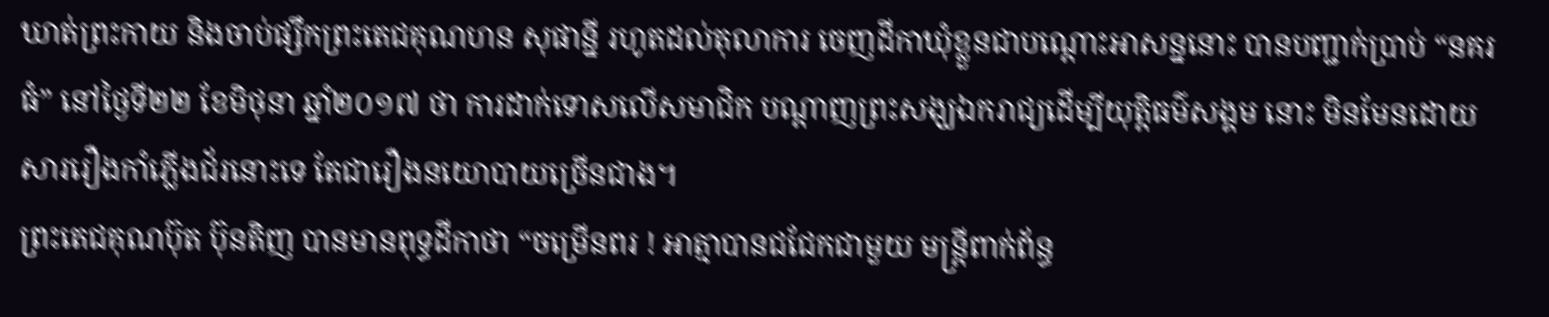ឃាត់ព្រះកាយ និងចាប់ផ្សឹកព្រះតេជគុណហន សុផាន្នី រហូតដល់តុលាការ ចេញដីកាឃុំខ្លួនជាបណ្តោះអាសន្ននោះ បានបញ្ជាក់ប្រាប់ “នគរធំ” នៅថ្ងៃទី២២ ខែមិថុនា ឆ្នាំ២០១៧ ថា ការដាក់ទោសលើសមាជិក បណ្តាញព្រះសង្ឃឯករាជ្យដើម្បីយុត្តិធម៌សង្គម នោះ មិនមែនដោយសាររឿងកាំភ្លើងជ័រនោះទេ តែជារឿងនយោបាយច្រើនជាង។
ព្រះតេជគុណប៊ុត ប៊ុនតិញ បានមានពុទ្ធដីកាថា “ចម្រើនពរ ! អាត្មាបានជជែកជាមួយ មន្ត្រីពាក់ព័ន្ធ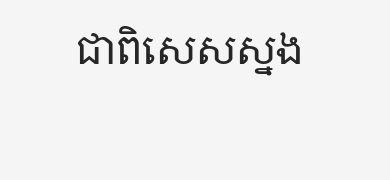ជាពិសេសស្នង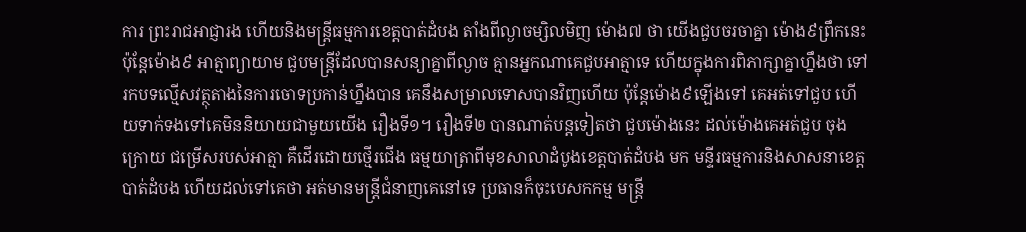ការ ព្រះរាជអាជ្ញារង ហើយនិងមន្ត្រីធម្មការខេត្តបាត់ដំបង តាំងពីល្ងាចម្សិលមិញ ម៉ោង៧ ថា យើងជួបចរចាគ្នា ម៉ោង៩ព្រឹកនេះ ប៉ុន្តែម៉ោង៩ អាត្មាព្យាយាម ជួបមន្ត្រីដែលបានសន្យាគ្នាពីល្ងាច គ្មានអ្នកណាគេជួបអាត្មាទេ ហើយក្នុងការពិភាក្សាគ្នាហ្នឹងថា ទៅរកបទល្មើសវត្ថុតាងនៃការចោទប្រកាន់ហ្នឹងបាន គេនឹងសម្រាលទោសបានវិញហើយ ប៉ុន្តែម៉ោង៩ឡើងទៅ គេអត់ទៅជួប ហើយទាក់ទងទៅគេមិននិយាយជាមួយយើង រឿងទី១។ រឿងទី២ បានណាត់បន្តទៀតថា ជួបម៉ោងនេះ ដល់ម៉ោងគេអត់ជួប ចុងក្រោយ ជម្រើសរបស់អាត្មា គឺដើរដោយថ្មើរជើង ធម្មយាត្រាពីមុខសាលាដំបូងខេត្តបាត់ដំបង មក មន្ទីរធម្មការនិងសាសនាខេត្តបាត់ដំបង ហើយដល់ទៅគេថា អត់មានមន្ត្រីជំនាញគេនៅទេ ប្រធានក៏ចុះបេសកកម្ម មន្ត្រី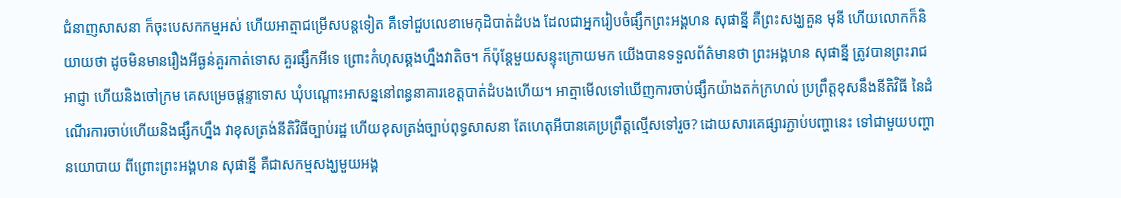ជំនាញសាសនា ក៏ចុះបេសកកម្មអស់ ហើយអាត្មាជម្រើសបន្តទៀត គឺទៅជួបលេខាមេកុដិបាត់ដំបង ដែលជាអ្នករៀបចំផ្សឹកព្រះអង្គហន សុផាន្នី គឺព្រះសង្ឃគួន មុនី ហើយលោកក៏និយាយថា ដូចមិនមានរឿងអីធ្ងន់គួរកាត់ទោស គួរផ្សឹកអីទេ ព្រោះកំហុសឆ្គងហ្នឹងវាតិច។ ក៏ប៉ុន្តែមួយសន្ទុះក្រោយមក យើងបានទទួលព័ត៌មានថា ព្រះអង្គហន សុផាន្នី ត្រូវបានព្រះរាជអាជ្ញា ហើយនិងចៅក្រម គេសម្រេចផ្តន្ទាទោស ឃុំបណ្តោះអាសន្ននៅពន្ធនាគារខេត្តបាត់ដំបងហើយ។ អាត្មាមើលទៅឃើញការចាប់ផ្សឹកយ៉ាងតក់ក្រហល់ ប្រព្រឹត្តខុសនឹងនីតិវិធី នៃដំណើរការចាប់ហើយនិងផ្សឹកហ្នឹង វាខុសត្រង់នីតិវិធីច្បាប់រដ្ឋ ហើយខុសត្រង់ច្បាប់ពុទ្ធសាសនា តែហេតុអីបានគេប្រព្រឹត្តល្មើសទៅរួច? ដោយសារគេផ្សារភ្ជាប់បញ្ហានេះ ទៅជាមួយបញ្ហានយោបាយ ពីព្រោះព្រះអង្គហន សុផាន្នី គឺជាសកម្មសង្ឃមួយអង្គ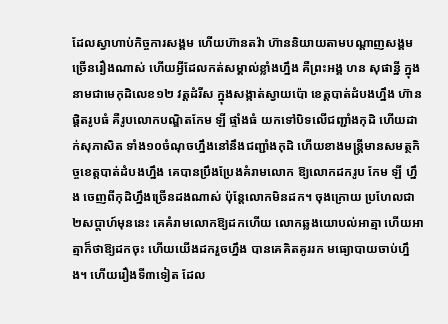ដែលស្វាហាប់កិច្ចការសង្គម ហើយហ៊ានតវ៉ា ហ៊ាននិយាយតាមបណ្តាញសង្គមច្រើនរឿងណាស់ ហើយអ្វីដែលកត់សម្គាល់ខ្លាំងហ្នឹង គឺព្រះអង្គ ហន សុផាន្នី ក្នុងនាមជាមេកុដិលេខ១២ វត្តដំរីស ក្នុងសង្កាត់ស្វាយប៉ោ ខេត្តបាត់ដំបងហ្នឹង ហ៊ានផ្តិតរូបធំ គឺរូបលោកបណ្ឌិតកែម ឡី ផ្ទាំងធំ យកទៅបិទលើជញ្ជាំងកុដិ ហើយដាក់សុភាសិត ទាំង១០ចំណុចហ្នឹងនៅនឹងជញ្ជាំងកុដិ ហើយខាងមន្ត្រីមានសមត្ថកិច្ចខេត្តបាត់ដំបងហ្នឹង គេបានប្រឹងប្រែងគំរាមលោក ឱ្យលោកដករូប កែម ឡី ហ្នឹង ចេញពីកុដិហ្នឹងច្រើនដងណាស់ ប៉ុន្តែលោកមិនដក។ ចុងក្រោយ ប្រហែលជា ២សប្តាហ៍មុននេះ គេគំរាមលោកឱ្យដកហើយ លោកឆ្លងយោបល់អាត្មា ហើយអាត្មាក៏ថាឱ្យដកចុះ ហើយយើងដករួចហ្នឹង បានគេគិតគូររក មធ្យោបាយចាប់ហ្នឹង។ ហើយរឿងទី៣ទៀត ដែល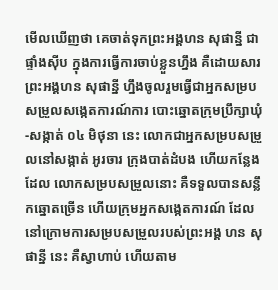មើលឃើញថា គេចាត់ទុកព្រះអង្គហន សុផាន្នី ជាផ្ទាំងស៊ីប ក្នុងការធ្វើការចាប់ខ្លួនហ្នឹង គឺដោយសារព្រះអង្គហន សុផាន្នី ហ្នឹងចូលរួមធ្វើជាអ្នកសម្របសម្រួលសង្កេតការណ៍ការ បោះឆ្នោតក្រុមប្រឹក្សាឃុំ-សង្កាត់ ០៤ មិថុនា នេះ លោកជាអ្នកសម្របសម្រួលនៅសង្កាត់ អូរចារ ក្រុងបាត់ដំបង ហើយកន្លែងដែល លោកសម្របសម្រួលនោះ គឺទទួលបានសន្លឹកឆ្នោតច្រើន ហើយក្រុមអ្នកសង្កេតការណ៍ ដែលនៅក្រោមការសម្របសម្រួលរបស់ព្រះអង្គ ហន សុផាន្នី នេះ គឺស្វាហាប់ ហើយតាម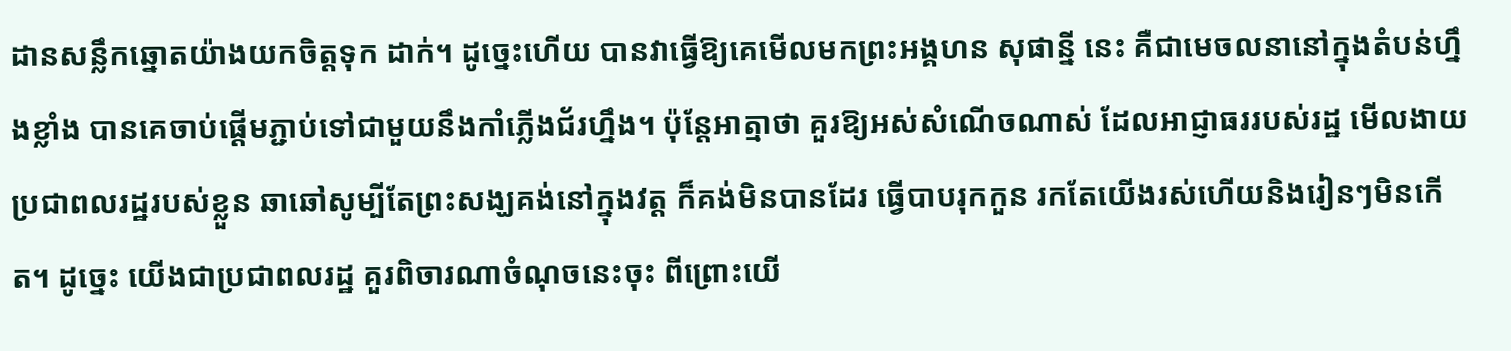ដានសន្លឹកឆ្នោតយ៉ាងយកចិត្តទុក ដាក់។ ដូច្នេះហើយ បានវាធ្វើឱ្យគេមើលមកព្រះអង្គហន សុផាន្នី នេះ គឺជាមេចលនានៅក្នុងតំបន់ហ្នឹងខ្លាំង បានគេចាប់ផ្តើមភ្ជាប់ទៅជាមួយនឹងកាំភ្លើងជ័រហ្នឹង។ ប៉ុន្តែអាត្មាថា គួរឱ្យអស់សំណើចណាស់ ដែលអាជ្ញាធររបស់រដ្ឋ មើលងាយប្រជាពលរដ្ឋរបស់ខ្លួន ឆាឆៅសូម្បីតែព្រះសង្ឃគង់នៅក្នុងវត្ត ក៏គង់មិនបានដែរ ធ្វើបាបរុកកួន រកតែយើងរស់ហើយនិងរៀនៗមិនកើត។ ដូច្នេះ យើងជាប្រជាពលរដ្ឋ គួរពិចារណាចំណុចនេះចុះ ពីព្រោះយើ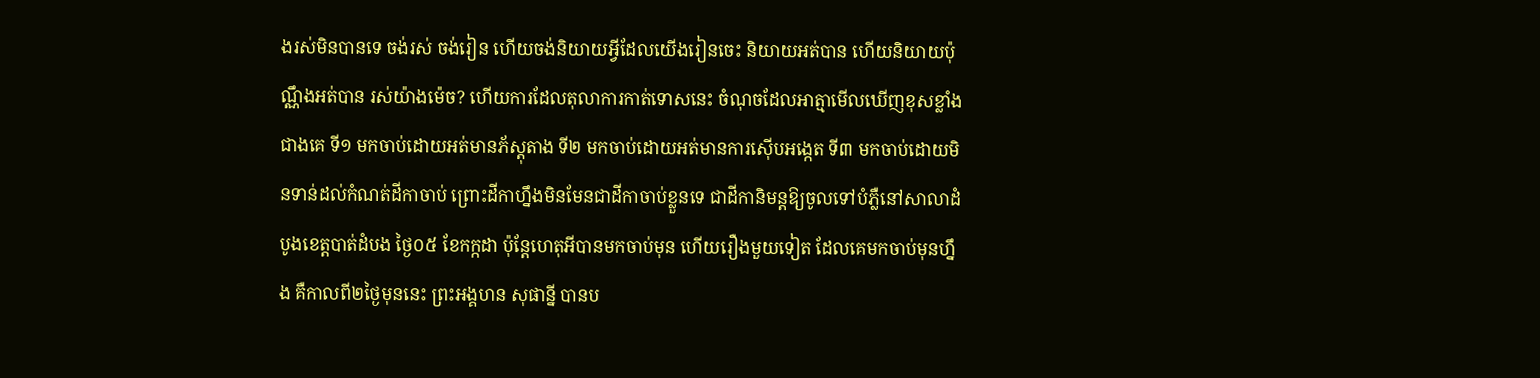ងរស់មិនបានទេ ចង់រស់ ចង់រៀន ហើយចង់និយាយអ្វីដែលយើងរៀនចេះ និយាយអត់បាន ហើយនិយាយប៉ុណ្ណឹងអត់បាន រស់យ៉ាងម៉េច? ហើយការដែលតុលាការកាត់ទោសនេះ ចំណុចដែលអាត្មាមើលឃើញខុសខ្លាំងជាងគេ ទី១ មកចាប់ដោយអត់មានភ័ស្តុតាង ទី២ មកចាប់ដោយអត់មានការស៊ើបអង្កេត ទី៣ មកចាប់ដោយមិនទាន់ដល់កំណត់ដីកាចាប់ ព្រោះដីកាហ្នឹងមិនមែនជាដីកាចាប់ខ្លួនទេ ជាដីកានិមន្តឱ្យចូលទៅបំភ្លឺនៅសាលាដំបូងខេត្តបាត់ដំបង ថ្ងៃ០៥ ខែកក្កដា ប៉ុន្តែហេតុអីបានមកចាប់មុន ហើយរឿងមួយទៀត ដែលគេមកចាប់មុនហ្នឹង គឺកាលពី២ថ្ងៃមុននេះ ព្រះអង្គហន សុផាន្នី បានប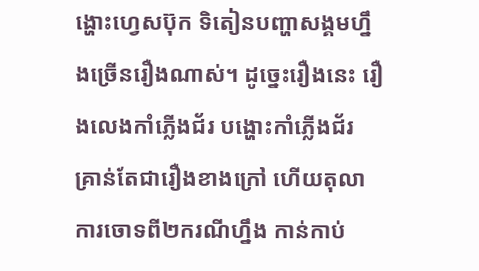ង្ហោះហ្វេសប៊ុក ទិតៀនបញ្ហាសង្គមហ្នឹងច្រើនរឿងណាស់។ ដូច្នេះរឿងនេះ រឿងលេងកាំភ្លើងជ័រ បង្ហោះកាំភ្លើងជ័រ គ្រាន់តែជារឿងខាងក្រៅ ហើយតុលាការចោទពី២ករណីហ្នឹង កាន់កាប់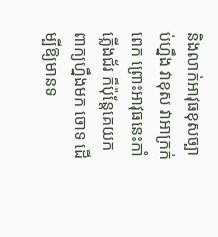និងលាក់អាវុធខុសច្បាប់ហ្នឹង វាខុស វាអាក្រក់ពេក ព្រោះអាវុធនេះកាំភ្លើងជ័រ ក៏ប៉ុន្តែគេយកពាក្យហ្នឹងមក ចោទ ដើម្បីឱ្យមានទ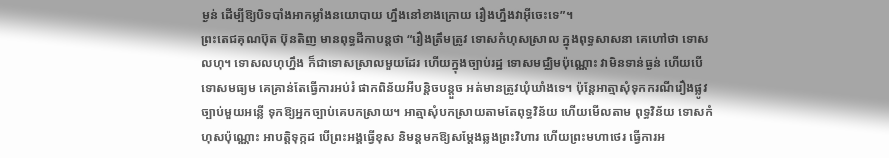ម្ងន់ ដើម្បីឱ្យបិទបាំងអាកម្លាំងនយោបាយ ហ្នឹងនៅខាងក្រោយ រឿងហ្នឹងវាអ៊ីចេះទេ”។
ព្រះតេជគុណប៊ុត ប៊ុនតិញ មានពុទ្ធដីកាបន្តថា “រឿងត្រឹមត្រូវ ទោសកំហុសស្រាល ក្នុងពុទ្ធសាសនា គេហៅថា ទោសលហុ។ ទោសលហុហ្នឹង ក៏ជាទោសស្រាលមួយដែរ ហើយក្នុងច្បាប់រដ្ឋ ទោសមជ្ឈិមប៉ុណ្ណោះ វាមិនទាន់ធ្ងន់ ហើយបើទោសមធ្យម គេគ្រាន់តែធ្វើការអប់រំ ផាកពិន័យអីបន្តិចបន្តួច អត់មានត្រូវឃុំឃាំងទេ។ ប៉ុន្តែអាត្មាសុំទុកករណីរឿងផ្លូវច្បាប់មួយអន្លើ ទុកឱ្យអ្នកច្បាប់គេបកស្រាយ។ អាត្មាសុំបកស្រាយតាមតែពុទ្ធវិន័យ ហើយមើលតាម ពុទ្ធវិន័យ ទោសកំហុសប៉ុណ្ណោះ អាបត្តិទុក្កដ បើព្រះអង្គធ្វើខុស និមន្តមកឱ្យសម្តែងឆ្លងព្រះវិហារ ហើយព្រះមហាថេរ ធ្វើការអ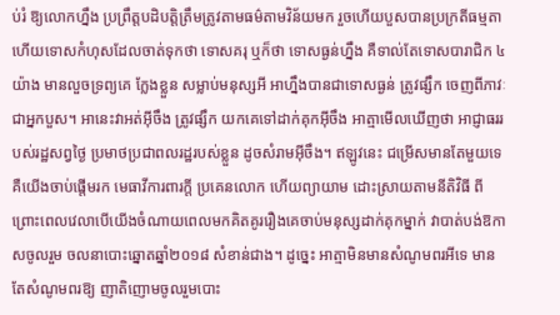ប់រំ ឱ្យលោកហ្នឹង ប្រព្រឹត្តបដិបត្តិត្រឹមត្រូវតាមធម៌តាមវិន័យមក រួចហើយបួសបានប្រក្រតីធម្មតា ហើយទោសកំហុសដែលចាត់ទុកថា ទោសគរុ ឬក៏ថា ទោសធ្ងន់ហ្នឹង គឺទាល់តែទោសបារាជិក ៤យ៉ាង មានលួចទ្រព្យគេ ក្លែងខ្លួន សម្លាប់មនុស្សអី អាហ្នឹងបានជាទោសធ្ងន់ ត្រូវផ្សឹក ចេញពីភាវៈជាអ្នកបួស។ អានេះវាអត់អ៊ីចឹង ត្រូវផ្សឹក យកគេទៅដាក់គុកអ៊ីចឹង អាត្មាមើលឃើញថា អាជ្ញាធររបស់រដ្ឋសព្វថ្ងៃ ប្រមាថប្រជាពលរដ្ឋរបស់ខ្លួន ដូចសំរាមអ៊ីចឹង។ ឥឡូវនេះ ជម្រើសមានតែមួយទេ គឺយើងចាប់ផ្តើមរក មេធាវីការពារក្តី ប្រគេនលោក ហើយព្យាយាម ដោះស្រាយតាមនីតិវិធី ពីព្រោះពេលវេលាបើយើងចំណាយពេលមកគិតគូររឿងគេចាប់មនុស្សដាក់គុកម្នាក់ វាបាត់បង់ឱកាសចូលរួម ចលនាបោះឆ្នោតឆ្នាំ២០១៨ សំខាន់ជាង។ ដូច្នេះ អាត្មាមិនមានសំណូមពរអីទេ មានតែសំណូមពរឱ្យ ញាតិញោមចូលរួមបោះ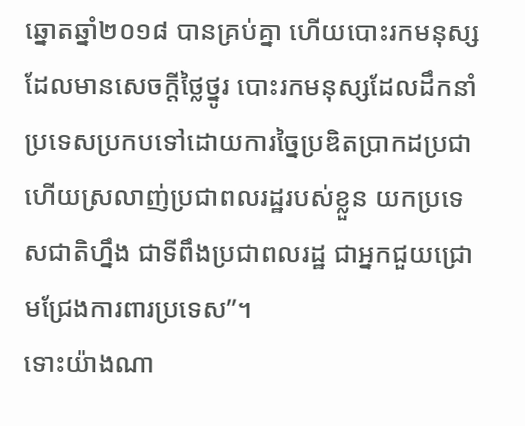ឆ្នោតឆ្នាំ២០១៨ បានគ្រប់គ្នា ហើយបោះរកមនុស្សដែលមានសេចក្តីថ្លៃថ្នូរ បោះរកមនុស្សដែលដឹកនាំប្រទេសប្រកបទៅដោយការច្នៃប្រឌិតប្រាកដប្រជា ហើយស្រលាញ់ប្រជាពលរដ្ឋរបស់ខ្លួន យកប្រទេសជាតិហ្នឹង ជាទីពឹងប្រជាពលរដ្ឋ ជាអ្នកជួយជ្រោមជ្រែងការពារប្រទេស”។
ទោះយ៉ាងណា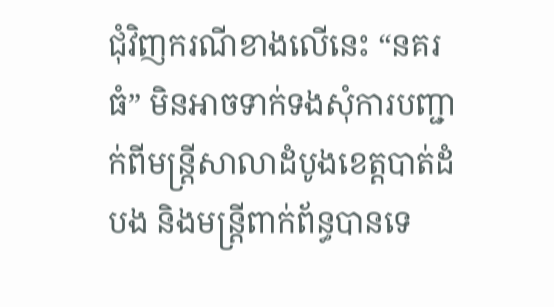ជុំវិញករណីខាងលើនេះ “នគរធំ” មិនអាចទាក់ទងសុំការបញ្ជាក់ពីមន្ត្រីសាលាដំបូងខេត្តបាត់ដំបង និងមន្ត្រីពាក់ព័ន្ធបានទេ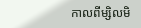កាលពីម្សិលមិ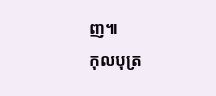ញ៕
កុលបុត្រ